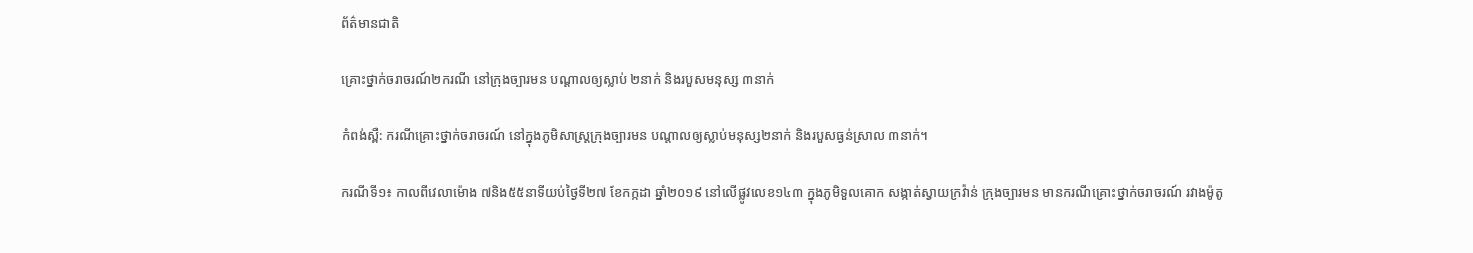ព័ត៌មានជាតិ

គ្រោះថ្នាក់ចរាចរណ៍២ករណី នៅក្រុងច្បារមន បណ្ដាលឲ្យស្លាប់ ២នាក់ និងរបួសមនុស្ស ៣នាក់

កំពង់ស្ពឺ: ករណីគ្រោះថ្នាក់ចរាចរណ៍ នៅក្នុងភូមិសាស្រ្តក្រុងច្បារមន បណ្ដាលឲ្យស្លាប់មនុស្ស២នាក់ និងរបួសធ្ងន់ស្រាល ៣នាក់។

ករណីទី១៖ កាលពីវេលាម៉ោង ៧និង៥៥នាទីយប់ថ្ងៃទី២៧ ខែកក្កដា ឆ្នាំ២០១៩ នៅលើផ្លូវលេខ១៤៣ ក្នុងភូមិទួលគោក សង្កាត់ស្វាយក្រវ៉ាន់ ក្រុងច្បារមន មានករណីគ្រោះថ្នាក់ចរាចរណ៍ រវាងម៉ូតូ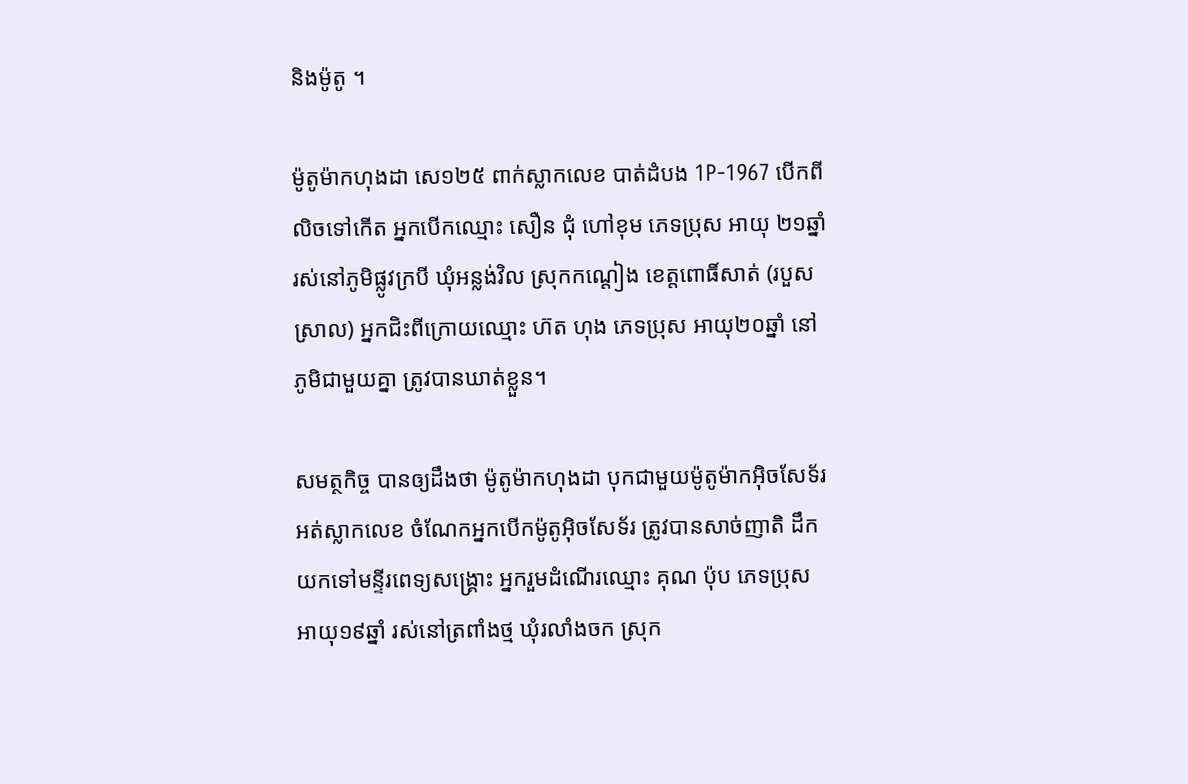និងម៉ូតូ ។

ម៉ូតូម៉ាកហុងដា សេ១២៥ ពាក់ស្លាកលេខ បាត់ដំបង 1P-1967 បើកពីលិចទៅកើត អ្នកបើកឈ្មោះ សឿន ជុំ ហៅខុម ភេទប្រុស អាយុ ២១ឆ្នាំ រស់នៅភូមិផ្លូវក្របី ឃុំអន្លង់វិល ស្រុកកណ្ដៀង ខេត្តពោធិ៍សាត់ (របួសស្រាល) អ្នកជិះពីក្រោយឈ្មោះ ហ៊ត ហុង ភេទប្រុស អាយុ២០ឆ្នាំ នៅភូមិជាមួយគ្នា ត្រូវបានឃាត់ខ្លួន។

សមត្ថកិច្ច បានឲ្យដឹងថា ម៉ូតូម៉ាកហុងដា បុកជាមួយម៉ូតូម៉ាកអ៊ិចសែទ័រ អត់ស្លាកលេខ ចំណែកអ្នកបើកម៉ូតូអ៊ិចសែទ័រ ត្រូវបានសាច់ញាតិ ដឹកយកទៅមន្ទីរពេទ្យសង្គ្រោះ អ្នករួមដំណើរឈ្មោះ គុណ ប៉ុប ភេទប្រុស អាយុ១៩ឆ្នាំ រស់នៅត្រពាំងថ្ម ឃុំរលាំងចក ស្រុក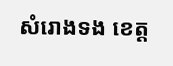សំរោងទង ខេត្ត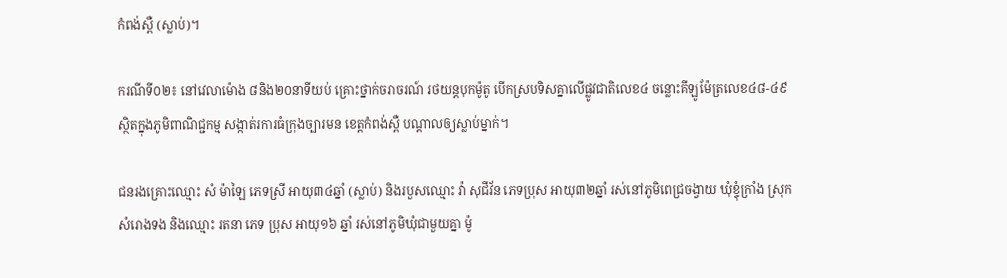កំពង់ស្ពឺ (ស្លាប់)។

ករណីទី០២៖ នៅវេលាម៉ោង ៨និង២០នាទីយប់ គ្រោះថ្នាក់ចរាចរណ៍ រថយន្តបុកម៉ូតូ បើកស្របទិសគ្នាលើផ្លូវជាតិលេខ៤ ចន្លោះគីឡូម៉ែត្រលេខ៤៨-៤៩ ស្ថិតក្នុងភូមិពាណិជ្ជកម្ម សង្កាត់រការធំក្រុងច្បារមន ខេត្តកំពង់ស្ពឺ បណ្ដាលឲ្យស្លាប់ម្នាក់។

ជនរងគ្រោះឈ្មោះ សំ ម៉ាឡៃ ភេទស្រី អាយុ៣៤ឆ្នាំ (ស្លាប់) និងរបួសឈ្មោះ វ៉ា សុជីវ័ន ភេទប្រុស អាយុ៣២ឆ្នាំ រស់នៅភូមិពេជ្រចង្វាយ ឃុំខ្ទុំក្រាំង ស្រុកសំរោងទង និងឈ្មោះ រតនា ភេទ ប្រុស អាយុ១៦ ឆ្នាំ រស់នៅភូមិឃុំជាមួយគ្នា ម៉ូ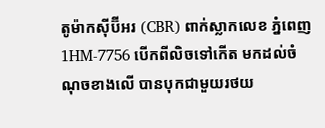តូម៉ាកស៊ីប៊ីអរ (CBR) ពាក់ស្លាកលេខ ភ្នំពេញ 1HM-7756 បើកពីលិចទៅកើត មកដល់ចំណុចខាងលើ បានបុកជាមួយរថយ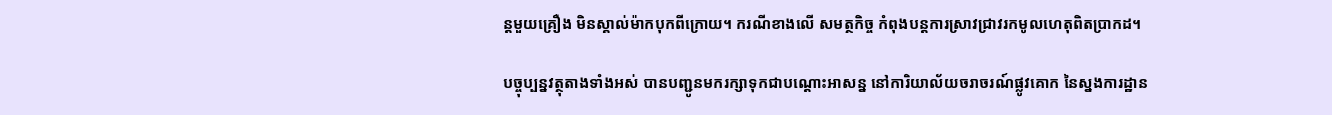ន្តមួយគ្រឿង មិនស្គាល់ម៉ាកបុកពីក្រោយ។ ករណីខាងលើ សមត្ថកិច្ច កំពុងបន្តការស្រាវជ្រាវរកមូលហេតុពិតប្រាកដ។

បច្ចុប្បន្នវត្ថុតាងទាំងអស់ បានបញ្ជូនមករក្សាទុកជាបណ្ដោះអាសន្ន នៅការិយាល័យចរាចរណ៍ផ្លូវគោក នៃស្នងការដ្ឋាន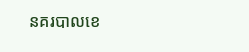នគរបាលខេ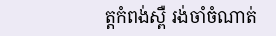ត្តកំពង់ស្ពឺ រង់ចាំចំណាត់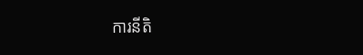ការនីតិ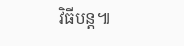វិធីបន្ដ៕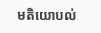មតិយោបល់